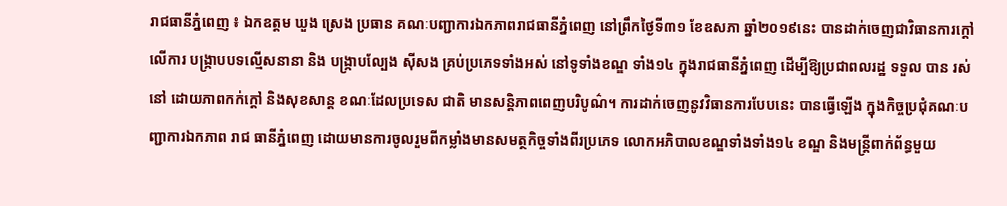រាជធានីភ្នំពេញ ៖ ឯកឧត្ដម ឃួង ស្រេង ប្រធាន គណៈបញ្ជាការឯកភាពរាជធានីភ្នំពេញ នៅព្រឹកថ្ងៃទី៣១ ខែឧសភា ឆ្នាំ២០១៩នេះ បានដាក់ចេញជាវិធានការក្ដៅលើការ បង្ក្រាបបទល្មើសនានា និង បង្ក្រាបល្បែង ស៊ីសង គ្រប់ប្រភេទទាំងអស់ នៅទូទាំងខណ្ឌ ទាំង១៤ ក្នុងរាជធានីភ្នំពេញ ដើម្បីឱ្យប្រជាពលរដ្ឋ ទទួល បាន រស់នៅ ដោយភាពកក់ក្តៅ និងសុខសាន្ត ខណៈដែលប្រទេស ជាតិ មានសន្តិភាពពេញបរិបូណ៌។ ការដាក់ចេញនូវវិធានការបែបនេះ បានធ្វើឡើង ក្នុងកិច្ចប្រជុំគណៈបញ្ជាការឯកភាព រាជ ធានីភ្នំពេញ ដោយមានការចូលរួមពីកម្លាំងមានសមត្ថកិច្ចទាំងពីរប្រភេទ លោកអភិបាលខណ្ឌទាំងទាំង១៤ ខណ្ឌ និងមន្ត្រីពាក់ព័ន្ធមួយ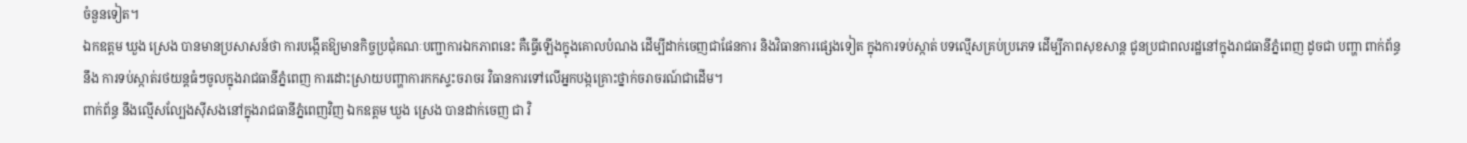ចំនួនទៀត។
ឯកឧត្ដម ឃួង ស្រេង បានមានប្រសាសន៍ថា ការបង្កើតឱ្យមានកិច្ចប្រជុំគណៈបញ្ជាការឯកភាពនេះ គឺធ្វើឡើងក្នុងគោលបំណង ដើម្បីដាក់ចេញជាផែនការ និងវិធានការផ្សេងទៀត ក្នុងការទប់ស្កាត់ បទល្មើសគ្រប់ប្រភេទ ដើម្បីភាពសុខសាន្ត ជូនប្រជាពលរដ្ឋនៅក្នុងរាជធានីភ្នំពេញ ដូចជា បញ្ហា ពាក់ព័ន្ធ នឹង ការទប់ស្កាត់រថយន្តធំៗចូលក្នុងរាជធានីភ្នំពេញ ការដោះស្រាយបញ្ហាការកកស្ទះចរាចរ វិធានការទៅលើអ្នកបង្កគ្រោះថ្នាក់ចរាចរណ៍ជាដើម។
ពាក់ព័ន្ធ នឹងល្មើសល្បែងស៊ីសងនៅក្នុងរាជធានីភ្នំពេញវិញ ឯកឧត្ដម ឃួង ស្រេង បានដាក់ចេញ ជា វិ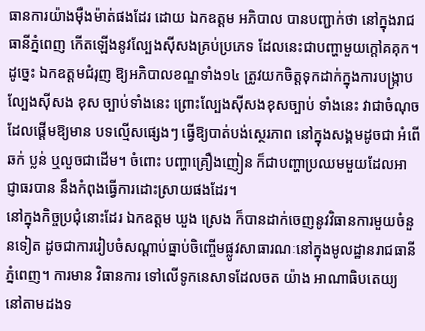ធានការយ៉ាងម៉ឺងម៉ាត់ផងដែរ ដោយ ឯកឧត្ដម អភិបាល បានបញ្ជាក់ថា នៅក្នុងរាជធានីភ្នំពេញ កើតឡើងនូវល្បែងស៊ីសងគ្រប់ប្រភេទ ដែលនេះជាបញ្ហាមួយក្តៅគគុក។
ដូច្នេះ ឯកឧត្ដមជំរុញ ឱ្យអភិបាលខណ្ឌទាំង១៤ ត្រូវយកចិត្តទុកដាក់ក្នុងការបង្ក្រាបល្បែងស៊ីសង ខុស ច្បាប់ទាំងនេះ ព្រោះល្បែងស៊ីសងខុសច្បាប់ ទាំងនេះ វាជាចំណុចដែលផ្ដើមឱ្យមាន បទល្មើសផ្សេងៗ ធ្វើឱ្យបាត់បង់ស្ថេរភាព នៅក្នុងសង្គមដូចជា អំពើ ឆក់ ប្លន់ ឬលួចជាដើម។ ចំពោះ បញ្ហាគ្រឿងញៀន ក៏ជាបញ្ហាប្រឈមមួយដែលអាជ្ញាធរបាន នឹងកំពុងធ្វើការដោះស្រាយផងដែរ។
នៅក្នុងកិច្ចប្រជុំនោះដែរ ឯកឧត្ដម ឃួង ស្រេង ក៏បានដាក់ចេញនូវវិធានការមួយចំនួនទៀត ដូចជាការរៀបចំសណ្ដាប់ធ្នាប់ចិញ្ចើមផ្លូវសាធារណៈនៅក្នុងមូលដ្ឋានរាជធានីភ្នំពេញ។ ការមាន វិធានការ ទៅលើទូកនេសាទដែលចត យ៉ាង អាណាធិបតេយ្យ នៅតាមដងទ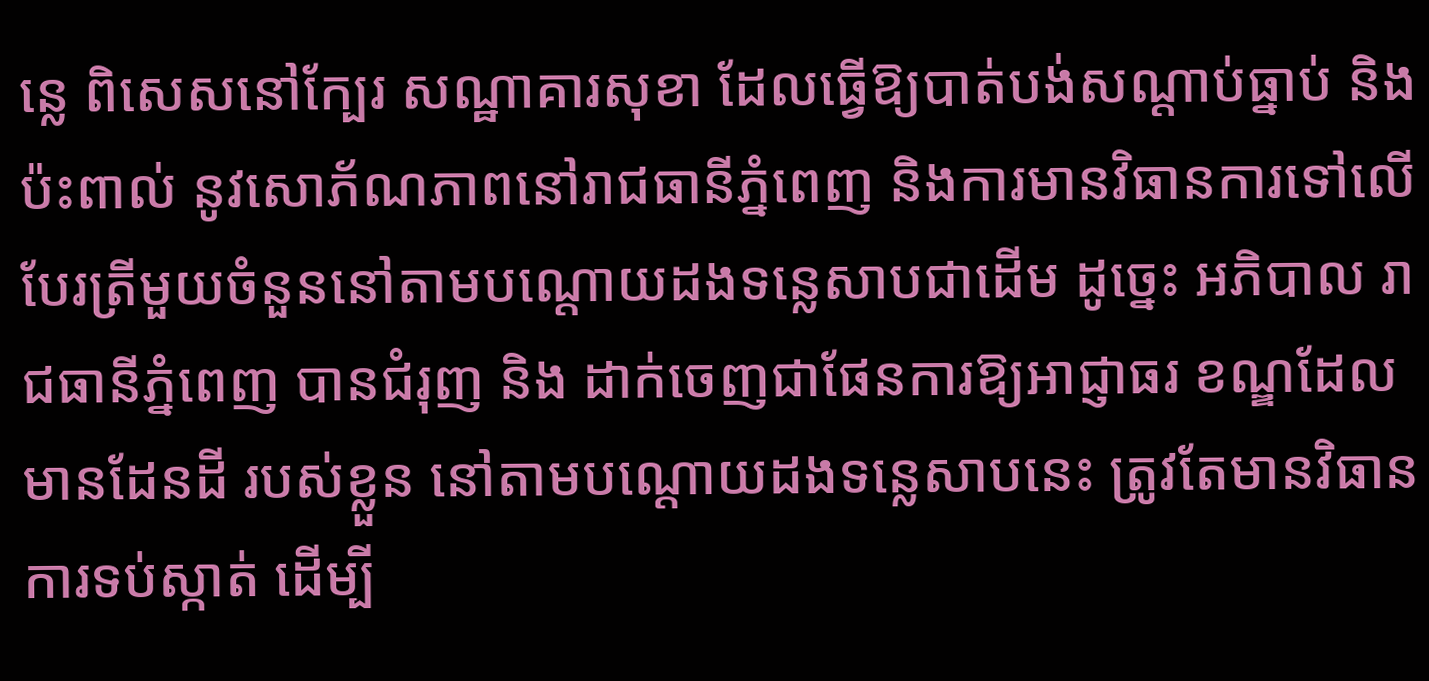ន្លេ ពិសេសនៅក្បែរ សណ្ឋាគារសុខា ដែលធ្វើឱ្យបាត់បង់សណ្ដាប់ធ្នាប់ និងប៉ះពាល់ នូវសោភ័ណភាពនៅរាជធានីភ្នំពេញ និងការមានវិធានការទៅលើបែរត្រីមួយចំនួននៅតាមបណ្ដោយដងទន្លេសាបជាដើម ដូច្នេះ អភិបាល រាជធានីភ្នំពេញ បានជំរុញ និង ដាក់ចេញជាផែនការឱ្យអាជ្ញាធរ ខណ្ឌដែលមានដែនដី របស់ខ្លួន នៅតាមបណ្ដោយដងទន្លេសាបនេះ ត្រូវតែមានវិធាន ការទប់ស្កាត់ ដើម្បី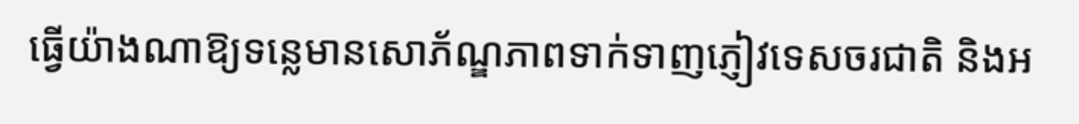ធ្វើយ៉ាងណាឱ្យទន្លេមានសោភ័ណ្ឌភាពទាក់ទាញភ្ញៀវទេសចរជាតិ និងអ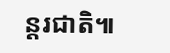ន្តរជាតិ៕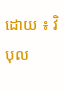ដោយ ៖ វិបុល